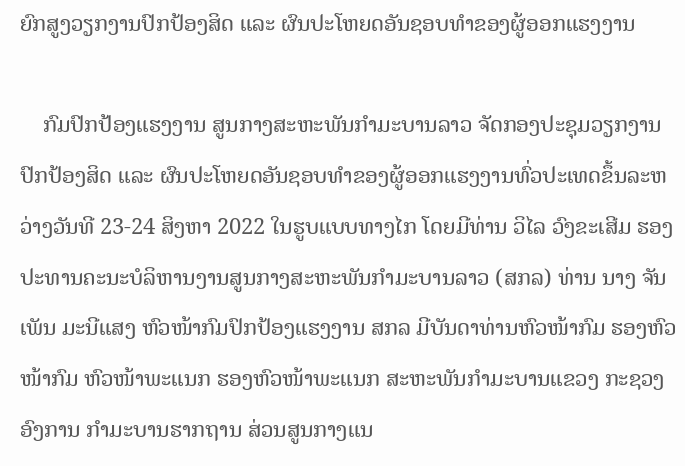ຍົກສູງວຽກງານປົກປ້ອງສິດ ແລະ ຜົນປະໂຫຍດອັນຊອບທໍາຂອງຜູ້ອອກແຮງງານ

    ກົມປົກປ້ອງແຮງງານ ສູນກາງສະຫະພັນກຳມະບານລາວ ຈັດກອງປະຊຸມວຽກງານປົກປ້ອງສິດ ແລະ ຜົນປະໂຫຍດອັນຊອບທຳຂອງຜູ້ອອກແຮງງານທົ່ວປະເທດຂຶ້ນລະຫວ່າງວັນທີ 23-24 ສິງຫາ 2022 ໃນຮູບແບບທາງໄກ ໂດຍມີທ່ານ ວິໄລ ວົງຂະເສີມ ຮອງປະທານຄະນະບໍລິຫານງານສູນກາງສະຫະພັນກຳມະບານລາວ (ສກລ) ທ່ານ ນາງ ຈັນເພັນ ມະນີແສງ ຫົວໜ້າກົມປົກປ້ອງແຮງງານ ສກລ ມີບັນດາທ່ານຫົວໜ້າກົມ ຮອງຫົວໜ້າກົມ ຫົວໜ້າພະແນກ ຮອງຫົວໜ້າພະແນກ ສະຫະພັນກຳມະບານແຂວງ ກະຊວງ ອົງການ ກຳມະບານຮາກຖານ ສ່ວນສູນກາງແນ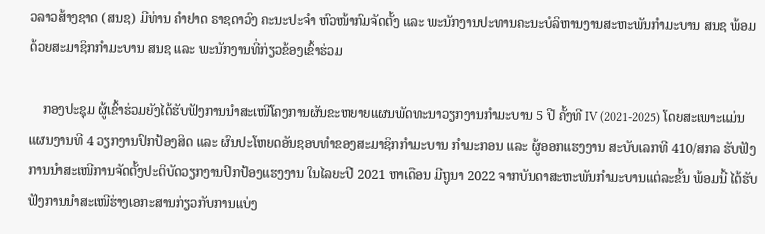ວລາວສ້າງຊາດ (ສນຊ) ມີທ່ານ ຄໍາຢາດ ຣາຊດາວົງ ຄະນະປະຈຳ ຫົວໜ້າກົມຈັດຕັ້ງ ແລະ ພະນັກງານປະທານຄະນະບໍລິຫານງານສະຫະພັນກຳມະບານ ສນຊ ພ້ອມດ້ວຍສະມາຊິກກຳມະບານ ສນຊ ແລະ ພະນັກງານທີ່ກ່ຽວຂ້ອງເຂົ້າຮ່ວມ

    ກອງປະຊຸມ ຜູ້ເຂົ້າຮ່ວມຍັງໄດ້ຮັບຟັງການນຳສະເໜີໂຄງການຜັນຂະຫຍາຍແຜນພັດທະນາວຽກງານກຳມະບານ 5 ປີ ຄັ້ງທີ IV (2021-2025) ໂດຍສະເພາະແມ່ນແຜນງານທີ 4 ວຽກງານປົກປ້ອງສິດ ແລະ ຜົນປະໂຫຍດອັນຊອບທໍາຂອງສະມາຊິກກຳມະບານ ກຳມະກອນ ແລະ ຜູ້ອອກແຮງງານ ສະບັບເລກທີ 410/ສກລ ຮັບຟັງການນຳສະເໜີການຈັດຕັ້ງປະຕິບັດວຽກງານປົກປ້ອງແຮງງານ ໃນໄລຍະປີ 2021 ຫາເດືອນ ມີຖູນາ 2022 ຈາກບັນດາສະຫະພັນກຳມະບານແຕ່ລະຂັ້ນ ພ້ອມນີ້ ໄດ້ຮັບຟັງການນຳສະເໜີຮ່າງເອກະສານກ່ຽວກັບການແບ່ງ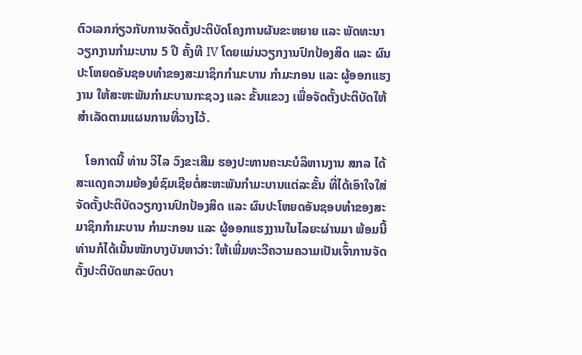ຕົວເລກກ່ຽວກັບການຈັດຕັ້ງປະຕິບັດໂຄງການຜັນຂະຫຍາຍ ແລະ ພັດທະນາວຽກງານກຳມະບານ 5 ປີ ຄັ້ງທີ IV ໂດຍແມ່ນວຽກງານປົກປ້ອງສິດ ແລະ ຜົນປະໂຫຍດອັນຊອບທຳຂອງສະມາຊິກກຳມະບານ ກຳມະກອນ ແລະ ຜູ້ອອກແຮງງານ ໃຫ້ສະຫະພັນກຳມະບານກະຊວງ ແລະ ຂັ້ນແຂວງ ເພື່ອຈັດຕັ້ງປະຕິບັດໃຫ້ສຳເລັດຕາມແຜນການທີ່ວາງໄວ້.

   ໂອກາດນີ້ ທ່ານ ວິໄລ ວົງຂະເສີມ ຮອງປະທານຄະນະບໍລິຫານງານ ສກລ ໄດ້ສະແດງຄວາມຍ້ອງຍໍຊົມເຊີຍຕໍ່ສະຫະພັນກຳມະບານແຕ່ລະຂັ້ນ ທີ່ໄດ້ເອົາໃຈໃສ່ຈັດຕັ້ງປະຕິບັດວຽກງານປົກປ້ອງສິດ ແລະ ຜົນປະໂຫຍດອັນຊອບທໍາຂອງສະມາຊິກກຳມະບານ ກຳມະກອນ ແລະ ຜູ້ອອກແຮງງານໃນໄລຍະຜ່ານມາ ພ້ອມນີ້ ທ່ານກໍໄດ້ເນັ້ນໜັກບາງບັນຫາວ່າ: ໃຫ້ເພີ່ມທະວີຄວາມຄວາມເປັນເຈົ້າການຈັດຕັ້ງປະຕິບັດພາລະບົດບາ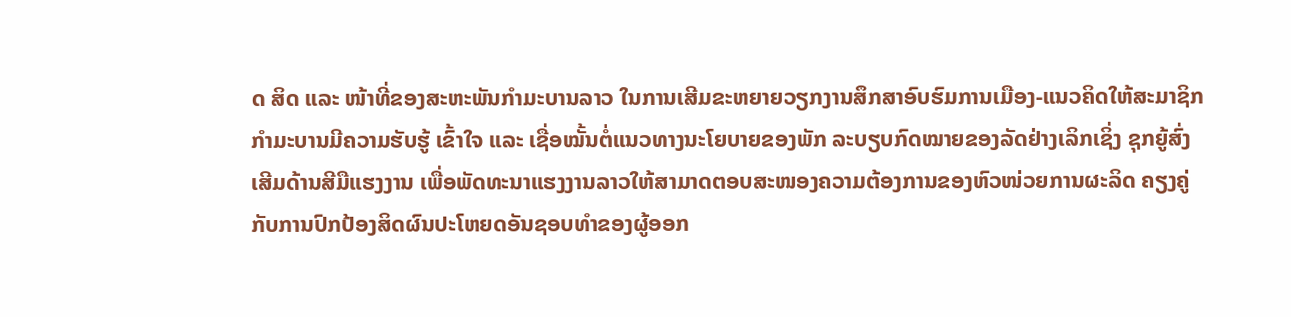ດ ສິດ ແລະ ໜ້າທີ່ຂອງສະຫະພັນກຳມະບານລາວ ໃນການເສີມຂະຫຍາຍວຽກງານສຶກສາອົບຮົມການເມືອງ-ແນວຄິດໃຫ້ສະມາຊິກກຳມະບານມີຄວາມຮັບຮູ້ ເຂົ້າໃຈ ແລະ ເຊື່ອໝັ້ນຕໍ່ແນວທາງນະໂຍບາຍຂອງພັກ ລະບຽບກົດໝາຍຂອງລັດຢ່າງເລິກເຊິ່ງ ຊຸກຍູ້ສົ່ງເສີມດ້ານສີມືແຮງງານ ເພື່ອພັດທະນາແຮງງານລາວໃຫ້ສາມາດຕອບສະໜອງຄວາມຕ້ອງການຂອງຫົວໜ່ວຍການຜະລິດ ຄຽງຄູ່ກັບການປົກປ້ອງສິດຜົນປະໂຫຍດອັນຊອບທຳຂອງຜູ້ອອກ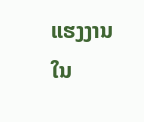ແຮງງານ ໃນ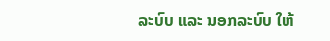ລະບົບ ແລະ ນອກລະບົບ ໃຫ້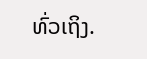ທົ່ວເຖິງ.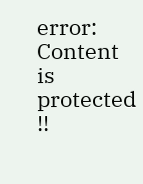error: Content is protected !!